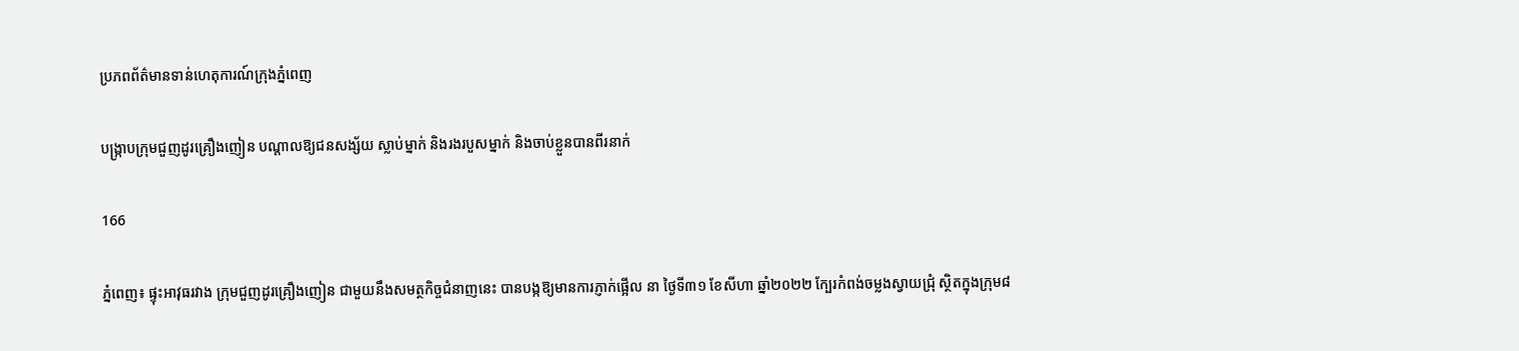ប្រភពព័ត៌មានទាន់ហេតុការណ៍ក្រុងភ្នំពេញ

បង្ក្រាបក្រុមជួញដូរគ្រឿងញៀន បណ្តាលឱ្យជនសង្ស័យ ស្លាប់ម្នាក់ និងរងរបួសម្នាក់ និងចាប់ខ្លួនបានពីរនាក់

166

ភ្នំពេញ៖ ផ្ទុះអាវុធរវាង ក្រុមជួញដូរគ្រឿងញៀន ជាមួយនឹងសមត្ថកិច្ចជំនាញនេះ បានបង្កឱ្យមានការភ្ញាក់ផ្អើល នា ថ្ងៃទី៣១ ខែសីហា ឆ្នាំ២០២២ ក្បែរកំពង់ចម្លងស្វាយជ្រុំ ស្ថិតក្នុងក្រុម៨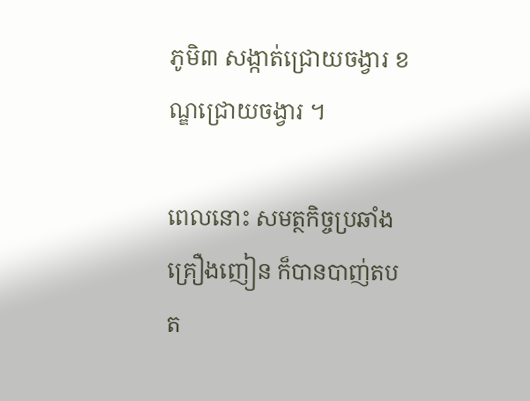ភូមិ៣ សង្កាត់ជ្រោយចង្វារ ខណ្ឌជ្រោយចង្វារ ។

ពេលនោះ សមត្ថកិច្ចប្រឆាំងគ្រឿងញៀន ក៏បានបាញ់តបត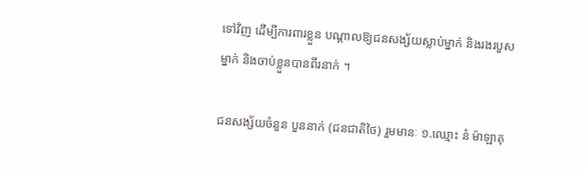ទៅវិញ ដើម្បីការពារខ្លួន បណ្តាលឱ្យជនសង្ស័យស្លាប់ម្នាក់ និងរងរបួសម្នាក់ និងចាប់ខ្លួនបានពីរនាក់ ។

ជនសង្ស័យចំនួន បួននាក់ (ជនជាតិថៃ) រួមមានៈ ១.ឈ្មោះ នំ ម៉ាឡាគុ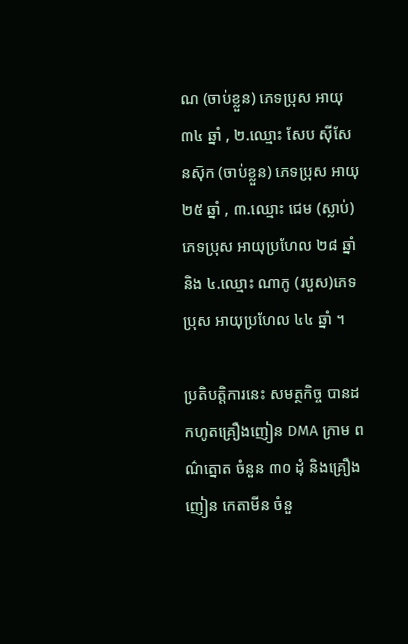ណ (ចាប់ខ្លួន) ភេទប្រុស អាយុ ៣៤ ឆ្នាំ , ២.ឈ្មោះ សែប សុីសែនសុ៑ក (ចាប់ខ្លួន) ភេទប្រុស អាយុ ២៥ ឆ្នាំ , ៣.ឈ្មោះ ជេម (ស្លាប់) ភេទប្រុស អាយុប្រហែល ២៨ ឆ្នាំ និង ៤.ឈ្មោះ ណាកូ (របួស)ភេទប្រុស អាយុប្រហែល ៤៤ ឆ្នាំ ។

ប្រតិបត្តិការនេះ សមត្ថកិច្ច បានដកហូតគ្រឿងញៀន DMA ក្រាម ពណ៌ត្នោត ចំនួន ៣០ ដុំ និងគ្រឿងញៀន កេតាមីន ចំនួ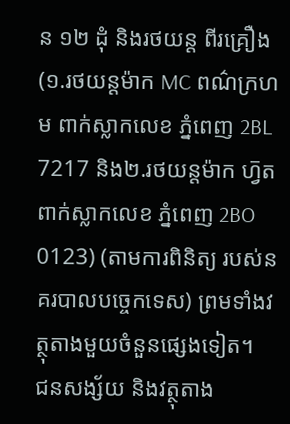ន ១២ ដុំ និងរថយន្ត ពីរគ្រឿង (១.រថយន្តម៉ាក MC ពណ៌ក្រហម ពាក់ស្លាកលេខ ភ្នំពេញ 2BL 7217 និង២.រថយន្តម៉ាក ហ្វ៑ត ពាក់ស្លាកលេខ ភ្នំពេញ 2BO 0123) (តាមការពិនិត្យ របស់នគរបាលបច្ចេកទេស) ព្រមទាំងវត្ថុតាងមួយចំនួនផ្សេងទៀត។
ជនសង្ស័យ និងវត្ថុតាង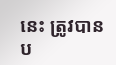នេះ ត្រូវបានប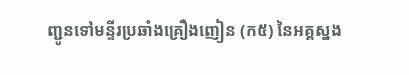ញ្ជូនទៅមន្ទីរប្រឆាំងគ្រឿងញៀន (ក៥) នៃអគ្គស្នង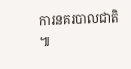ការនគរបាលជាតិ ៕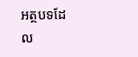អត្ថបទដែល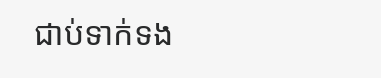ជាប់ទាក់ទង